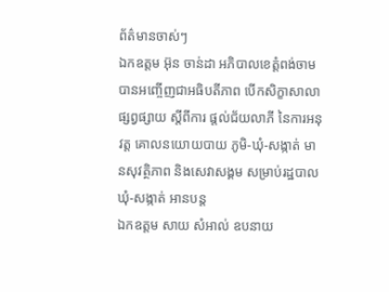ព័ត៌មានចាស់ៗ
ឯកឧត្តម អ៊ុន ចាន់ដា អភិបាលខេត្តំពង់ចាម បានអញ្ចើញជាអធិបតីភាព បើកសិក្ខាសាលាផ្សព្វផ្សាយ ស្តីពីការ ផ្តល់ជ័យលាភី នៃការអនុវត្ត គោលនយោយបាយ ភូមិ-ឃុំ-សង្កាត់ មានសុវត្ថិភាព និងសេវាសង្គម សម្រាប់រដ្ឋបាលឃុំ-សង្កាត់ អានបន្ត
ឯកឧត្តម សាយ សំអាល់ ឧបនាយ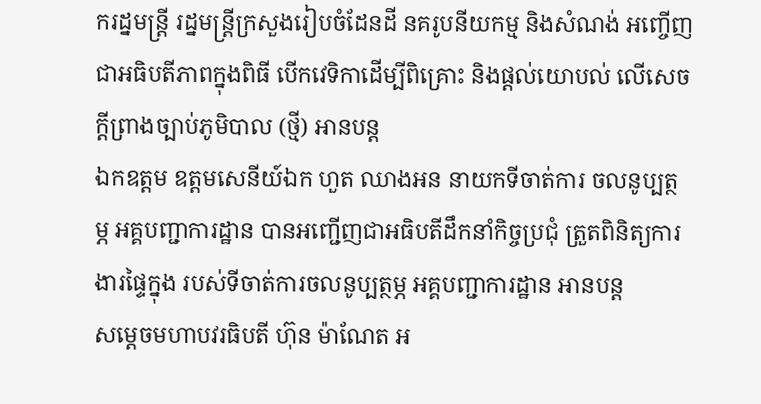ករដ្នមន្ត្រី រដ្នមន្ត្រីក្រសួងរៀបចំដែនដី នគរូបនីយកម្ម និងសំណង់ អញ្ចើញជាអធិបតីភាពក្នុងពិធី បើកវេទិកាដើម្បីពិគ្រោះ និងផ្តល់យោបល់ លើសេចក្តីព្រាងច្បាប់ភូមិបាល (ថ្មី) អានបន្ត
ឯកឧត្តម ឧត្ដមសេនីយ៍ឯក ហួត ឈាងអន នាយកទីចាត់ការ ចលនូប្បត្ថម្ភ អគ្គបញ្ជាការដ្ឋាន បានអញ្ជើញជាអធិបតីដឹកនាំកិច្ចប្រជុំ ត្រួតពិនិត្យការងារផ្ទៃក្នុង របស់ទីចាត់ការចលនូប្បត្ថម្ភ អគ្គបញ្ជាការដ្ឋាន អានបន្ត
សម្ដេចមហាបវរធិបតី ហ៊ុន ម៉ាណែត អ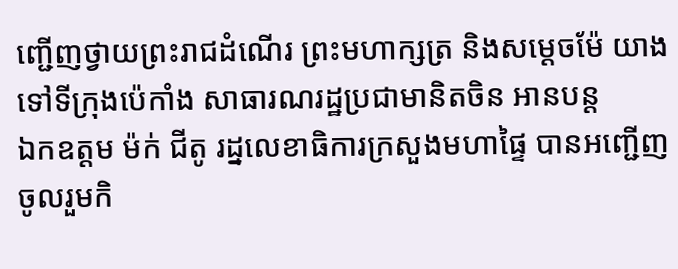ញ្ជើញថ្វាយព្រះរាជដំណើរ ព្រះមហាក្សត្រ និងសម្ដេចម៉ែ យាងទៅទីក្រុងប៉េកាំង សាធារណរដ្ឋប្រជាមានិតចិន អានបន្ត
ឯកឧត្តម ម៉ក់ ជីតូ រដ្នលេខាធិការក្រសួងមហាផ្ទៃ បានអញ្ជើញចូលរួមកិ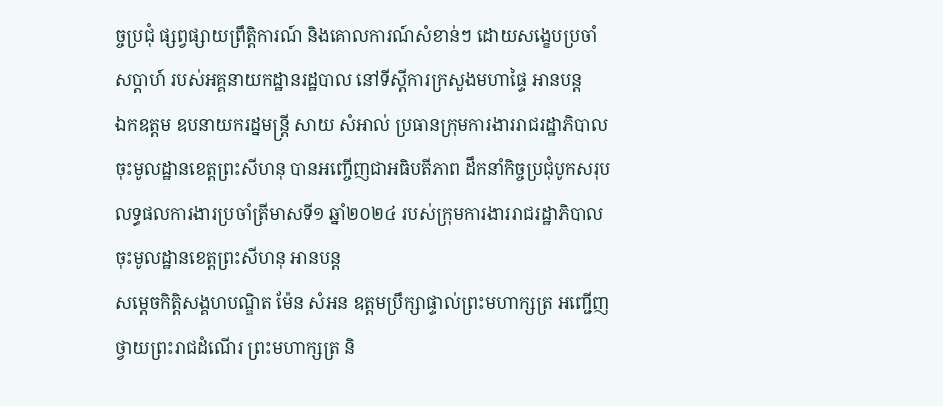ច្ចប្រជុំ ផ្សព្វផ្សាយព្រឹត្តិការណ៍ និងគោលការណ៍សំខាន់ៗ ដោយសង្ខេបប្រចាំសប្តាហ៍ របស់អគ្គនាយកដ្ឋានរដ្ឋបាល នៅទីស្តីការក្រសួងមហាផ្ទៃ អានបន្ត
ឯកឧត្តម ឧបនាយករដ្នមន្ត្រី សាយ សំអាល់ ប្រធានក្រុមការងាររាជរដ្ឋាភិបាលចុះមូលដ្ឋានខេត្តព្រះសីហនុ បានអញ្ចើញជាអធិបតីភាព ដឹកនាំកិច្ចប្រជុំបូកសរុប លទ្ធផលការងារប្រចាំត្រីមាសទី១ ឆ្នាំ២០២៤ របស់ក្រុមការងាររាជរដ្ឋាភិបាល ចុះមូលដ្ឋានខេត្តព្រះសីហនុ អានបន្ត
សម្ដេចកិត្តិសង្គហបណ្ឌិត ម៉ែន សំអន ឧត្តមប្រឹក្សាផ្ទាល់ព្រះមហាក្សត្រ អញ្ជើញថ្វាយព្រះរាជដំណើរ ព្រះមហាក្សត្រ និ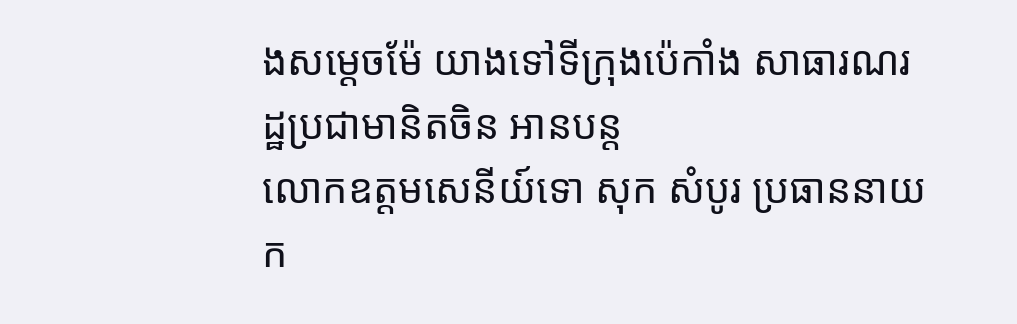ងសម្ដេចម៉ែ យាងទៅទីក្រុងប៉េកាំង សាធារណរដ្ឋប្រជាមានិតចិន អានបន្ត
លោកឧត្តមសេនីយ៍ទោ សុក សំបូរ ប្រធាននាយក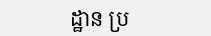ដ្ឋាន ប្រ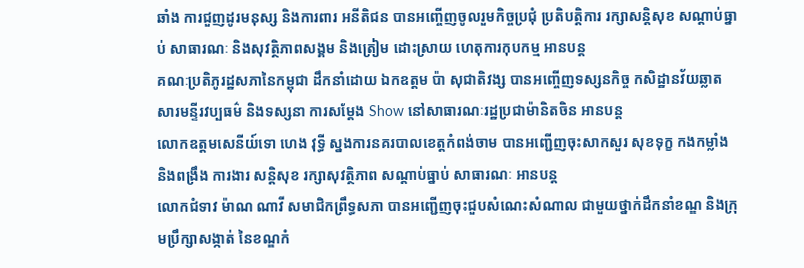ឆាំង ការជួញដូរមនុស្ស និងការពារ អនីតិជន បានអញ្ចើញចូលរួមកិច្ចប្រជុំ ប្រតិបត្តិការ រក្សាសន្តិសុខ សណ្តាប់ធ្នាប់ សាធារណៈ និងសុវត្ថិភាពសង្គម និងត្រៀម ដោះស្រាយ ហេតុការកុបកម្ម អានបន្ត
គណៈប្រតិភូរដ្ឋសភានៃកម្ពុជា ដឹកនាំដោយ ឯកឧត្តម ប៉ា សុជាតិវង្ស បានអញ្ចើញទស្សនកិច្ច កសិដ្ឋានវ័យឆ្លាត សារមន្ទីរវប្បធម៌ និងទស្សនា ការសម្តែង Show នៅសាធារណៈរដ្ឋប្រជាម៉ានិតចិន អានបន្ត
លោកឧត្តមសេនីយ៍ទោ ហេង វុទ្ធី ស្នងការនគរបាលខេត្តកំពង់ចាម បានអញ្ជើញចុះសាកសួរ សុខទុក្ខ កងកម្លាំង និងពង្រឹង ការងារ សន្តិសុខ រក្សាសុវត្ថិភាព សណ្តាប់ធ្នាប់ សាធារណៈ អានបន្ត
លោកជំទាវ ម៉ាណ ណាវី សមាជិកព្រឹទ្ធសភា បានអញ្ជើញចុះជួបសំណេះសំណាល ជាមួយថ្នាក់ដឹកនាំខណ្ឌ និងក្រុមប្រឹក្សាសង្កាត់ នៃខណ្ឌកំ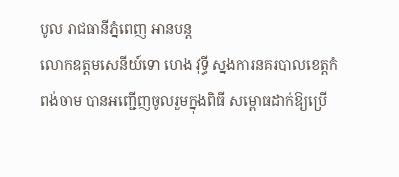បូល រាជធានីភ្នំពេញ អានបន្ត
លោកឧត្តមសេនីយ៍ទោ ហេង វុទ្ធី ស្នងការនគរបាលខេត្តកំពង់ចាម បានអញ្ជើញចូលរួមក្នុងពិធី សម្ពោធដាក់ឱ្យប្រើ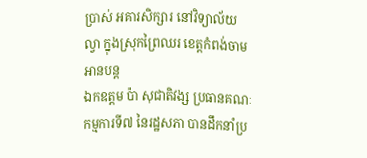ប្រាស់ អគារសិក្សារ នៅវិទ្យាល័យល្វា ក្នុងស្រុកព្រៃឈរ ខេត្តកំពង់ចាម អានបន្ត
ឯកឧត្តម ប៉ា សុជាតិវង្ស ប្រធានគណៈកម្មការទី៧ នៃរដ្ឋសភា បានដឹកនាំប្រ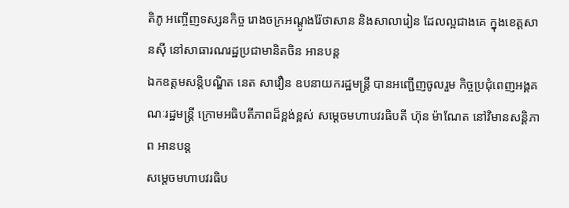តិភូ អញ្ចើញទស្សនកិច្ច រោងចក្រអណ្តូងរ៉ែថាសាន និងសាលារៀន ដែលល្អជាងគេ ក្នុងខេត្តសានស៊ី នៅសាធារណរដ្ឋប្រជាមានិតចិន អានបន្ត
ឯកឧត្តមសន្តិបណ្ឌិត នេត សាវឿន ឧបនាយករដ្ឋមន្រ្តី បានអញ្ជើញចូលរួម កិច្ចប្រជុំពេញអង្គគណៈរដ្ឋមន្រ្តី ក្រោមអធិបតីភាពដ៏ខ្ពង់ខ្ពស់ សម្តេចមហាបវរធិបតី ហ៊ុន ម៉ាណែត នៅវិមានសន្តិភាព អានបន្ត
សម្តេចមហាបវរធិប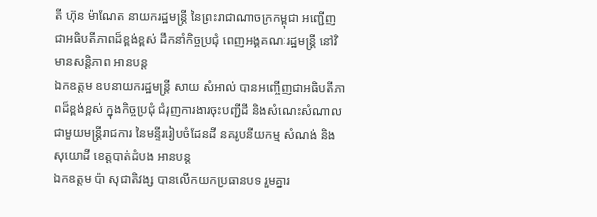តី ហ៊ុន ម៉ាណែត នាយករដ្ឋមន្រ្តី នៃព្រះរាជាណាចក្រកម្ពុជា អញ្ជើញជាអធិបតីភាពដ៏ខ្ពង់ខ្ពស់ ដឹកនាំកិច្ចប្រជុំ ពេញអង្គគណៈរដ្ឋមន្រ្តី នៅវិមានសន្តិភាព អានបន្ត
ឯកឧត្តម ឧបនាយករដ្ឋមន្ត្រី សាយ សំអាល់ បានអញ្ចើញជាអធិបតីភាពដ៏ខ្ពង់ខ្ពស់ ក្នុងកិច្ចប្រជុំ ជំរុញការងារចុះបញ្ជីដី និងសំណេះសំណាល ជាមួយមន្ត្រីរាជការ នៃមន្ទីររៀបចំដែនដី នគរូបនីយកម្ម សំណង់ និងសុយោដី ខេត្តបាត់ដំបង អានបន្ត
ឯកឧត្តម ប៉ា សុជាតិវង្ស បានលើកយកប្រធានបទ រួមគ្នារ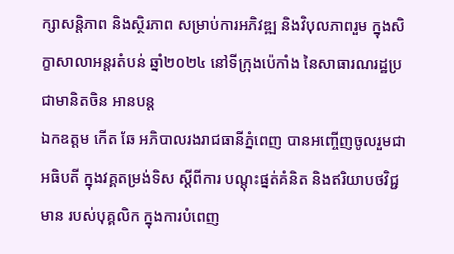ក្សាសន្តិភាព និងស្ថិរភាព សម្រាប់ការអភិវឌ្ឍ និងវិបុលភាពរួម ក្នុងសិក្ខាសាលាអន្តរតំបន់ ឆ្នាំ២០២៤ នៅទីក្រុងប៉េកាំង នៃសាធារណរដ្ឋប្រជាមានិតចិន អានបន្ត
ឯកឧត្តម កើត ឆែ អភិបាលរងរាជធានីភ្នំពេញ បានអញ្ចើញចូលរួមជាអធិបតី ក្នុងវគ្គតម្រង់ទិស ស្តីពីការ បណ្តុះផ្នត់គំនិត និងឥរិយាបថវិជ្ជមាន របស់បុគ្គលិក ក្នុងការបំពេញ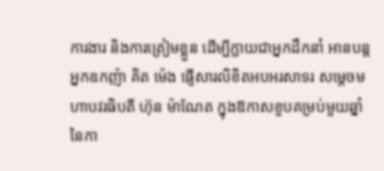ការងារ និងការត្រៀមខ្លួន ដើម្បីក្លាយជាអ្នកដឹកនាំ អានបន្ត
អ្នកឧកញ៉ា គិត ម៉េង ផ្ញើសារលិខិតអបអរសាទរ សម្តេចមហាបវរធិបតី ហ៊ុន ម៉ាណែត ក្នុងឱកាសខួបគម្រប់មួយឆ្នាំ នៃកា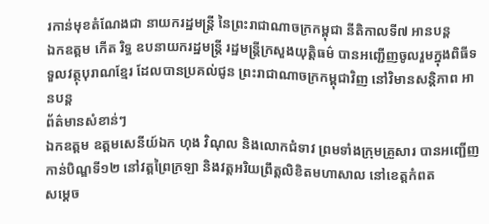រកាន់មុខតំណែងជា នាយករដ្ឋមន្ត្រី នៃព្រះរាជាណាចក្រកម្ពុជា នីតិកាលទី៧ អានបន្ត
ឯកឧត្តម កើត រិទ្ធ ឧបនាយករដ្ឋមន្ត្រី រដ្ឋមន្ត្រីក្រសួងយុត្តិធម៌ បានអញ្ជើញចូលរួមក្នុងពិធីទទួលវត្ថុបុរាណខ្មែរ ដែលបានប្រគល់ជូន ព្រះរាជាណាចក្រកម្ពុជាវិញ នៅវិមានសន្តិភាព អានបន្ត
ព័ត៌មានសំខាន់ៗ
ឯកឧត្តម ឧត្តមសេនីយ៍ឯក ហុង វិណុល និងលោកជំទាវ ព្រមទាំងក្រុមគ្រួសារ បានអញ្ជើញកាន់បិណ្ឌទី១២ នៅវត្តព្រៃក្រឡា និងវត្តអរិយព្រឹត្តលិខិតមហាសាល នៅខេត្តកំពត
សម្តេច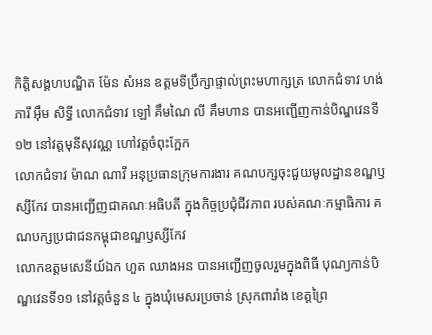កិត្តិសង្គហបណ្ឌិត ម៉ែន សំអន ឧត្តមទីប្រឹក្សាផ្ទាល់ព្រះមហាក្សត្រ លោកជំទាវ ហង់ ភារី អ៊ឹម សិទ្ធី លោកជំទាវ ឡៅ គឹមណៃ លី គឹមហាន បានអញ្ជើញកាន់បិណ្ឌវេនទី១២ នៅវត្តមុនីសុវណ្ណ ហៅវត្តចំពុះក្អែក
លោកជំទាវ ម៉ាណ ណាវី អនុប្រធានក្រុមការងារ គណបក្សចុះជួយមូលដ្ឋានខណ្ឌឫស្សីកែវ បានអញ្ជើញជាគណៈអធិបតី ក្នុងកិច្ចប្រជុំជីវភាព របស់គណៈកម្មាធិការ គណបក្សប្រជាជនកម្ពុជាខណ្ឌឫស្សីកែវ
លោកឧត្ដមសេនីយ៍ឯក ហួត ឈាងអន បានអញ្ជើញចូលរួមក្នុងពិធី បុណ្យកាន់បិណ្ឌវេនទី១១ នៅវត្តចំនួន ៤ ក្នុងឃុំមេសរប្រចាន់ ស្រុកពារាំង ខេត្តព្រៃ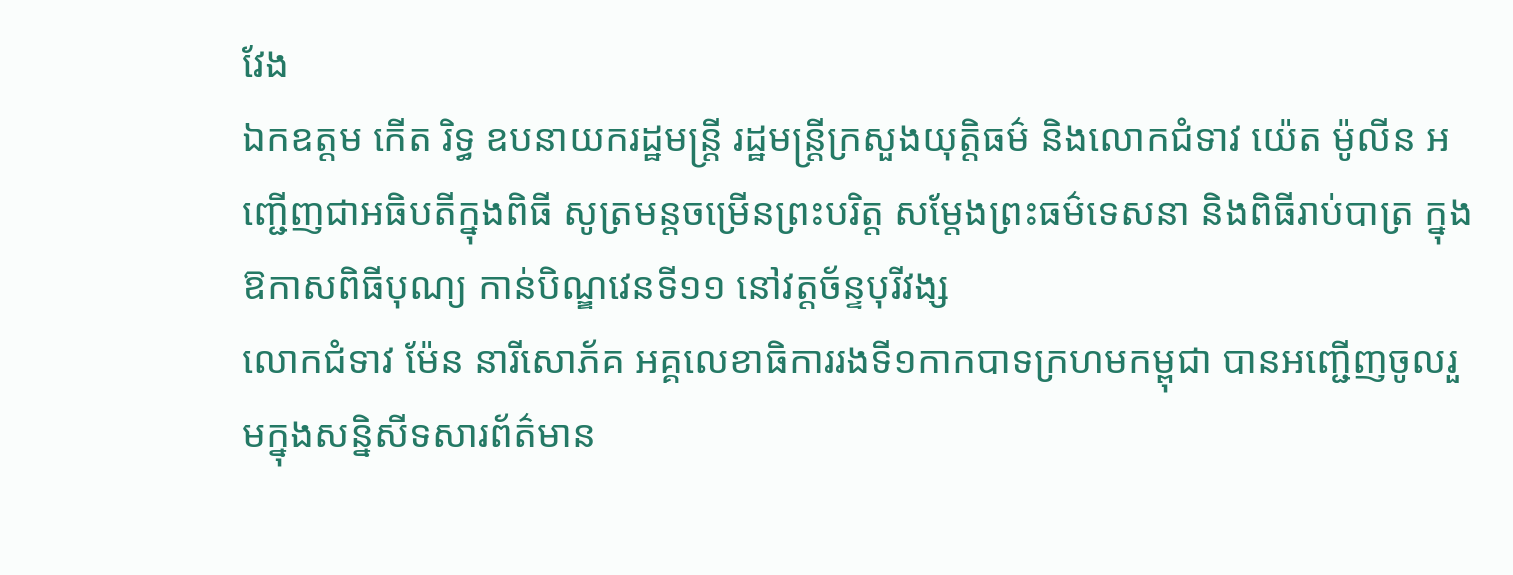វែង
ឯកឧត្តម កើត រិទ្ធ ឧបនាយករដ្ឋមន្ត្រី រដ្ឋមន្ត្រីក្រសួងយុត្តិធម៌ និងលោកជំទាវ យ៉េត ម៉ូលីន អញ្ជើញជាអធិបតីក្នុងពិធី សូត្រមន្តចម្រើនព្រះបរិត្ត សម្តែងព្រះធម៌ទេសនា និងពិធីរាប់បាត្រ ក្នុងឱកាសពិធីបុណ្យ កាន់បិណ្ឌវេនទី១១ នៅវត្តច័ន្ទបុរីវង្ស
លោកជំទាវ ម៉ែន នារីសោភ័គ អគ្គលេខាធិការរងទី១កាកបាទក្រហមកម្ពុជា បានអញ្ជេីញចូលរួមក្នុងសន្និសីទសារព័ត៌មាន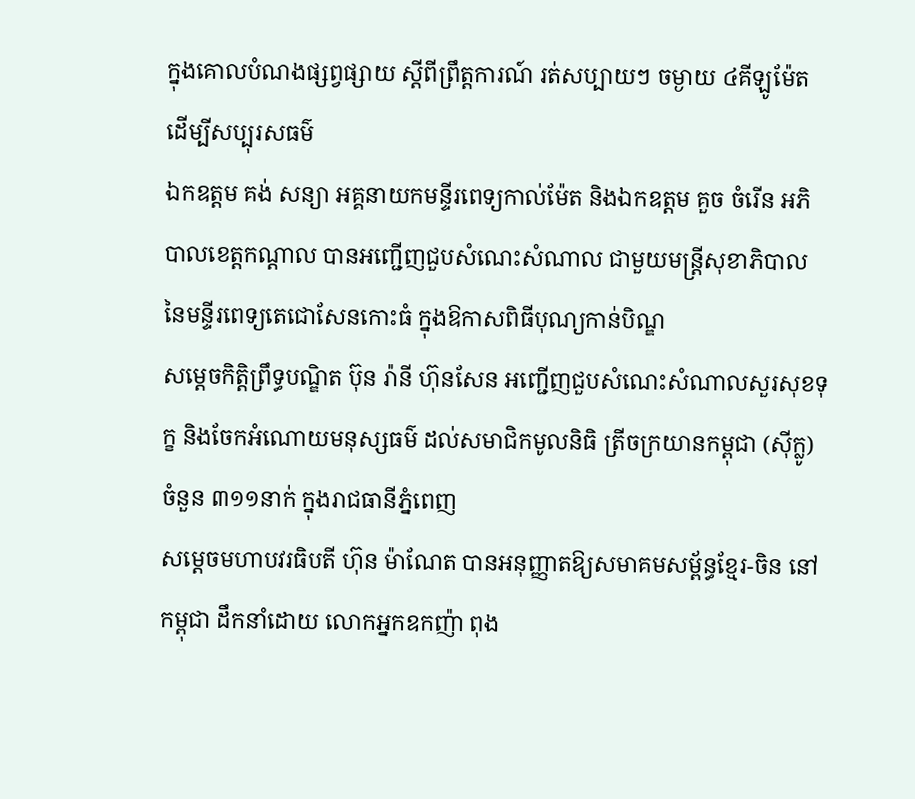ក្នុងគោលបំណងផ្សព្វផ្សាយ ស្តីពីព្រឹត្តការណ៍ រត់សប្បាយៗ ចម្ងាយ ៤គីឡូម៉ែត ដេីម្បីសប្បុរសធម៌
ឯកឧត្តម គង់ សន្យា អគ្គនាយកមន្ទីរពេទ្យកាល់ម៉ែត និងឯកឧត្តម គួច ចំរើន អភិបាលខេត្តកណ្ដាល បានអញ្ជើញជួបសំណេះសំណាល ជាមួយមន្ត្រីសុខាភិបាល នៃមន្ទីរពេទ្យតេជោសែនកោះធំ ក្នុងឱកាសពិធីបុណ្យកាន់បិណ្ឌ
សម្តេចកិត្តិព្រឹទ្ធបណ្ឌិត ប៊ុន រ៉ានី ហ៊ុនសែន អញ្ជើញជួបសំណេះសំណាលសួរសុខទុក្ខ និងចែកអំណោយមនុស្សធម៌ ដល់សមាជិកមូលនិធិ ត្រីចក្រយានកម្ពុជា (ស៊ីក្លូ) ចំនួន ៣១១នាក់ ក្នុងរាជធានីភ្នំពេញ
សម្តេចមហាបវរធិបតី ហ៊ុន ម៉ាណែត បានអនុញ្ញាតឱ្យសមាគមសម្ព័ន្ធខ្មែរ-ចិន នៅកម្ពុជា ដឹកនាំដោយ លោកអ្នកឧកញ៉ា ពុង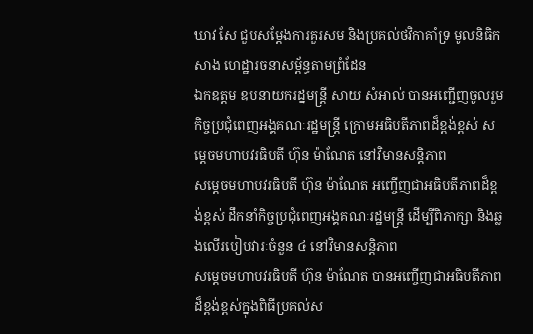ឃាវ សែ ជួបសម្តែងការគួរសម និងប្រគល់ថវិកាគាំទ្រ មូលនិធិកសាង ហេដ្ឋារចនាសម្ព័ន្ធតាមព្រំដែន
ឯកឧត្តម ឧបនាយករដ្នមន្ត្រី សាយ សំអាល់ បានអញ្ជើញចូលរួមកិច្ចប្រជុំពេញអង្គគណៈរដ្ឋមន្រ្តី ក្រោមអធិបតីភាពដ៏ខ្ពង់ខ្ពស់ សម្តេចមហាបវរធិបតី ហ៊ុន ម៉ាណែត នៅវិមានសន្តិភាព
សម្ដេចមហាបវរធិបតី ហ៊ុន ម៉ាណែត អញ្ចើញជាអធិបតីភាពដ៏ខ្ពង់ខ្ពស់ ដឹកនាំកិច្ចប្រជុំពេញអង្គគណៈរដ្ឋមន្រ្តី ដើម្បីពិភាក្សា និងឆ្លងលើរបៀបវារៈចំនួន ៤ នៅវិមានសន្តិភាព
សម្ដេចមហាបវរធិបតី ហ៊ុន ម៉ាណែត បានអញ្ចើញជាអធិបតីភាពដ៏ខ្ពង់ខ្ពស់ក្នុងពិធីប្រគល់ស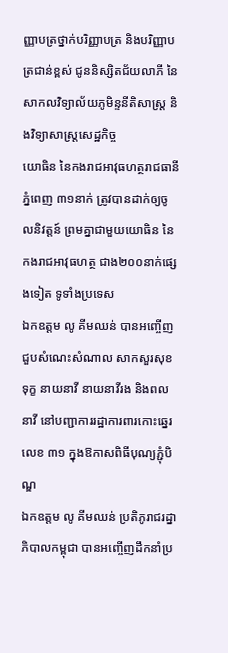ញ្ញាបត្រថ្នាក់បរិញ្ញាបត្រ និងបរិញ្ញាបត្រជាន់ខ្ពស់ ជូននិស្សិតជ័យលាភី នៃសាកលវិទ្យាល័យភូមិន្ទនីតិសាស្រ្ត និងវិទ្យាសាស្រ្តសេដ្ឋកិច្ច
យោធិន នៃកងរាជអាវុធហត្ថរាជធានីភ្នំពេញ ៣១នាក់ ត្រូវបានដាក់ឲ្យចូលនិវត្តន៍ ព្រមគ្នាជាមួយយោធិន នៃកងរាជអាវុធហត្ថ ជាង២០០នាក់ផ្សេងទៀត ទូទាំងប្រទេស
ឯកឧត្តម លូ គីមឈន់ បានអញ្ចើញជួបសំណេះសំណាល សាកសួរសុខទុក្ខ នាយនាវី នាយនាវីរង និងពលនាវី នៅបញ្ជាការរដ្ឋាការពារកោះឆ្នេរ លេខ ៣១ ក្នុងឱកាសពិធីបុណ្យភ្ជុំបិណ្ឌ
ឯកឧត្តម លូ គីមឈន់ ប្រតិភូរាជរដ្នាភិបាលកម្ពុជា បានអញ្ចើញដឹកនាំប្រ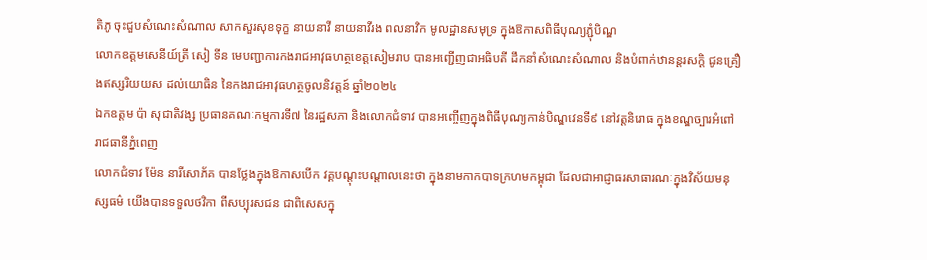តិភូ ចុះជួបសំណេះសំណាល សាកសួរសុខទុក្ខ នាយនាវី នាយនាវីរង ពលនាវិក មូលដ្ឋានសមុទ្រ ក្នុងឱកាសពិធីបុណ្យភ្ជុំបិណ្ឌ
លោកឧត្តមសេនីយ៍ត្រី សៀ ទីន មេបញ្ជាការកងរាជអាវុធហត្ថខេត្តសៀមរាប បានអញ្ជើញជាអធិបតី ដឹកនាំសំណេះសំណាល និងបំពាក់ឋានន្តរសក្ដិ ជូនគ្រឿងឥស្សរិយយស ដល់យោធិន នៃកងរាជអាវុធហត្ថចូលនិវត្តន៍ ឆ្នាំ២០២៤
ឯកឧត្តម ប៉ា សុជាតិវង្ស ប្រធានគណៈកម្មការទី៧ នៃរដ្ឋសភា និងលោកជំទាវ បានអញ្ចើញក្នុងពិធីបុណ្យកាន់បិណ្ឌវេនទី៩ នៅវត្តនិរោធ ក្នុងខណ្ឌច្បារអំពៅ រាជធានីភ្នំពេញ
លោកជំទាវ ម៉ែន នារីសោភ័គ បានថ្លែងក្នុងឱកាសបើក វគ្គបណ្តុះបណ្តាលនេះថា ក្នុងនាមកាកបាទក្រហមកម្ពុជា ដែលជាអាជ្ញាធរសាធារណៈក្នុងវិស័យមនុស្សធម៌ យើងបានទទួលថវិកា ពីសប្បុរសជន ជាពិសេសក្នុ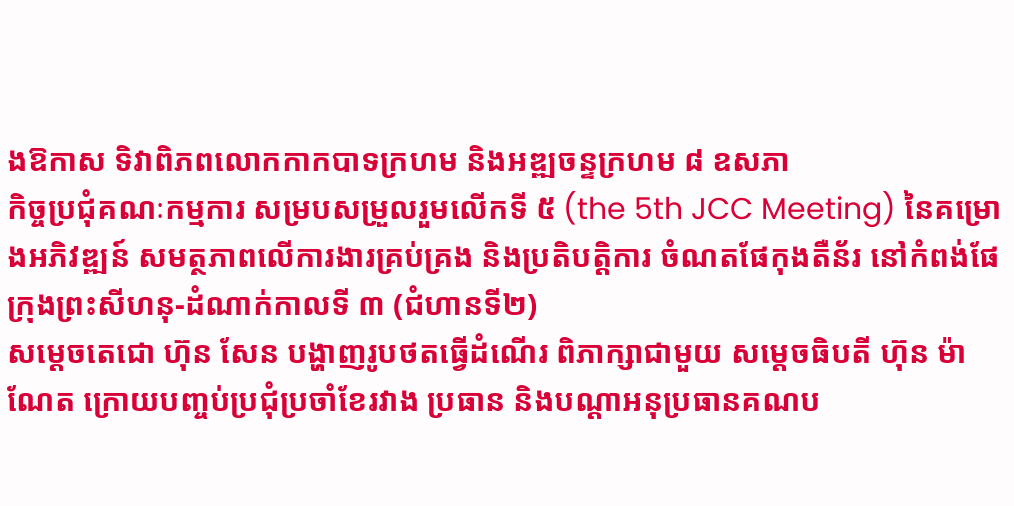ងឱកាស ទិវាពិភពលោកកាកបាទក្រហម និងអឌ្ឍចន្ទក្រហម ៨ ឧសភា
កិច្ចប្រជុំគណៈកម្មការ សម្របសម្រួលរួមលើកទី ៥ (the 5th JCC Meeting) នៃគម្រោងអភិវឌ្ឍន៍ សមត្ថភាពលើការងារគ្រប់គ្រង និងប្រតិបត្តិការ ចំណតផែកុងតឺន័រ នៅកំពង់ផែក្រុងព្រះសីហនុ-ដំណាក់កាលទី ៣ (ជំហានទី២)
សម្តេចតេជោ ហ៊ុន សែន បង្ហាញរូបថតធ្វើដំណើរ ពិភាក្សាជាមួយ សម្តេចធិបតី ហ៊ុន ម៉ាណែត ក្រោយបញ្ចប់ប្រជុំប្រចាំខែរវាង ប្រធាន និងបណ្តាអនុប្រធានគណប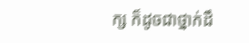ក្ស ក៏ដូចជាថ្នាក់ដឹ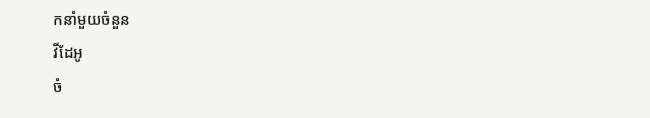កនាំមួយចំនួន
វីដែអូ
ចំ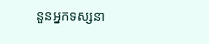នួនអ្នកទស្សនា